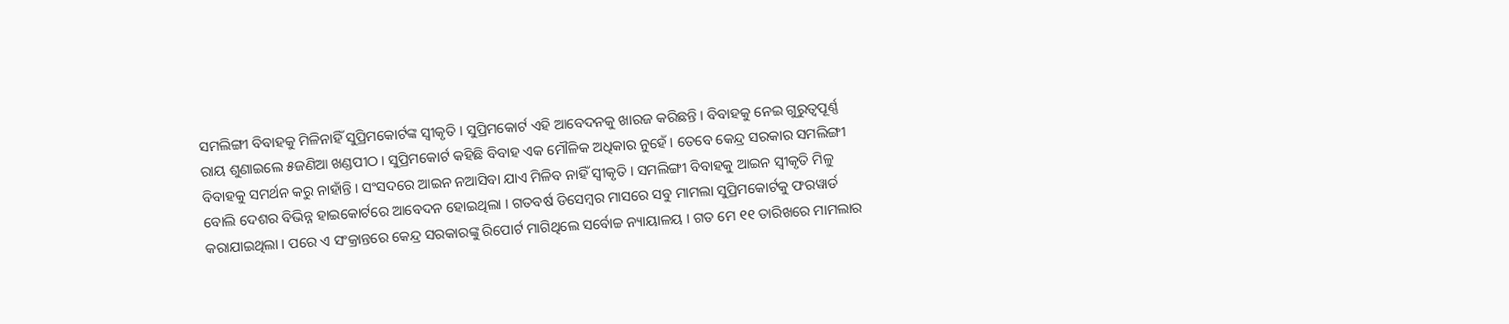ସମଲିଙ୍ଗୀ ବିବାହକୁ ମିଳିନାହିଁ ସୁପ୍ରିମକୋର୍ଟଙ୍କ ସ୍ୱୀକୃତି । ସୁପ୍ରିମକୋର୍ଟ ଏହି ଆବେଦନକୁ ଖାରଜ କରିଛନ୍ତି । ବିବାହକୁ ନେଇ ଗୁରୁତ୍ୱପୂର୍ଣ୍ଣ ରାୟ ଶୁଣାଇଲେ ୫ଜଣିଆ ଖଣ୍ଡପୀଠ । ସୁପ୍ରିମକୋର୍ଟ କହିଛି ବିବାହ ଏକ ମୌଳିକ ଅଧିକାର ନୁହେଁ । ତେବେ କେନ୍ଦ୍ର ସରକାର ସମଲିଙ୍ଗୀ ବିବାହକୁ ସମର୍ଥନ କରୁ ନାହାଁନ୍ତି । ସଂସଦରେ ଆଇନ ନଆସିବା ଯାଏ ମିଳିବ ନାହିଁ ସ୍ୱୀକୃତି । ସମଲିଙ୍ଗୀ ବିବାହକୁ ଆଇନ ସ୍ୱୀକୃତି ମିଳୁ ବୋଲି ଦେଶର ବିଭିନ୍ନ ହାଇକୋର୍ଟରେ ଆବେଦନ ହୋଇଥିଲା । ଗତବର୍ଷ ଡିସେମ୍ବର ମାସରେ ସବୁ ମାମଲା ସୁପ୍ରିମକୋର୍ଟକୁ ଫରୱାର୍ଡ କରାଯାଇଥିଲା । ପରେ ଏ ସଂକ୍ରାନ୍ତରେ କେନ୍ଦ୍ର ସରକାରଙ୍କୁ ରିପୋର୍ଟ ମାଗିଥିଲେ ସର୍ବୋଚ୍ଚ ନ୍ୟାୟାଳୟ । ଗତ ମେ ୧୧ ତାରିଖରେ ମାମଲାର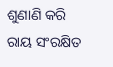ଶୁଣାଣି କରି ରାୟ ସଂରକ୍ଷିତ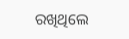ରଖିଥିଲେ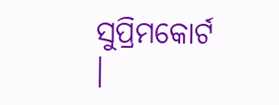ସୁପ୍ରିମକୋର୍ଟ ।